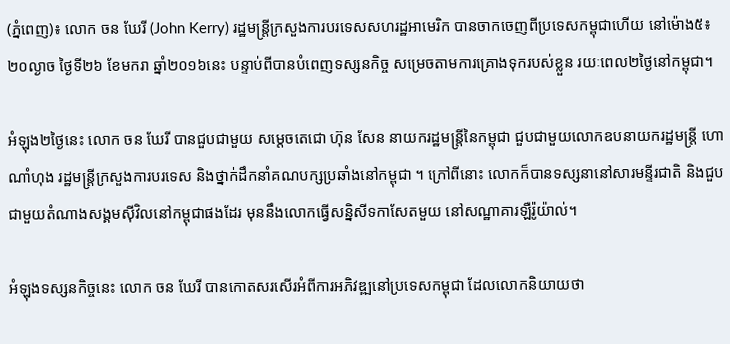(ភ្នំពេញ)៖ លោក ចន ឃែរី (John Kerry) រដ្ឋមន្រ្តីក្រសួងការបរទេសសហរដ្ឋអាមេរិក បានចាកចេញពីប្រទេសកម្ពុជាហើយ នៅម៉ោង៥៖២០ល្ងាច ថ្ងៃទី២៦ ខែមករា ឆ្នាំ២០១៦នេះ បន្ទាប់ពីបានបំពេញទស្សនកិច្ច សម្រេចតាមការគ្រោងទុករបស់ខ្លួន រយៈពេល២ថ្ងៃនៅកម្ពុជា។

អំឡុង២ថ្ងៃនេះ លោក ចន ឃែរី បានជួបជាមួយ សម្តេចតេជោ ហ៊ុន សែន នាយករដ្ឋមន្រ្តីនៃកម្ពុជា ជួបជាមួយលោកឧបនាយករដ្ឋមន្រ្តី ហោ ណាំហុង រដ្ឋមន្រ្តីក្រសួងការបរទេស និងថ្នាក់ដឹកនាំគណបក្សប្រឆាំងនៅកម្ពុជា ។ ក្រៅពីនោះ លោកក៏បានទស្សនានៅសារមន្ទីរជាតិ និងជួបជាមួយតំណាងសង្គមស៊ីវិលនៅកម្ពុជាផងដែរ មុននឹងលោកធ្វើសន្និសីទកាសែតមួយ នៅសណ្ឋាគារឡឺរ៉ូយ៉ាល់។

អំឡុងទស្សនកិច្ចនេះ លោក ចន ឃែរី បានកោតសរសើរអំពីការអភិវឌ្ឍនៅប្រទេសកម្ពុជា ដែលលោកនិយាយថា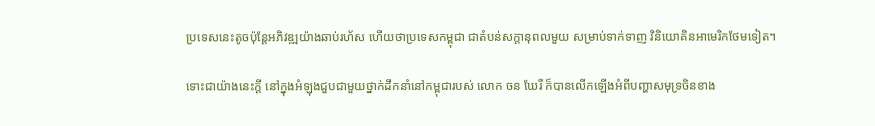ប្រទេសនេះតូចប៉ុន្តែអភិវឌ្ឍយ៉ាងឆាប់រហ័ស ហើយថាប្រទេសកម្ពុជា ជាតំបន់សក្តានុពលមួយ សម្រាប់ទាក់ទាញ វិនិយោគិនអាមេរិកថែមទៀត។

ទោះជាយ៉ាងនេះក្តី នៅក្នុងអំឡុងជួបជាមួយថ្នាក់ដឹកនាំនៅកម្ពុជារបស់ លោក ចន ឃែរី ក៏បានលើកឡើងអំពីបញ្ហាសមុទ្រចិនខាង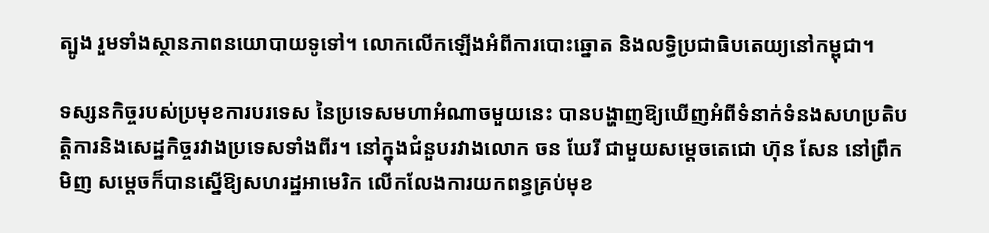ត្បូង រួមទាំងស្ថានភាពនយោបាយទូទៅ។ លោកលើកឡើងអំពីការបោះឆ្នោត និងលទ្ធិប្រជាធិបតេយ្យនៅកម្ពុជា។

ទស្សនកិច្ចរបស់ប្រមុខការបរទេស នៃប្រទេសមហាអំណាចមួយនេះ បានបង្ហាញឱ្យឃើញអំពីទំនាក់ទំនងសហប្រតិបត្តិការនិងសេដ្ឋកិច្ចរវាងប្រទេសទាំងពីរ។ នៅក្នុងជំនួបរវាងលោក ចន ឃែរី ជាមួយសម្តេចតេជោ ហ៊ុន សែន នៅព្រឹកមិញ សម្តេចក៏បានស្នើឱ្យសហរដ្ឋអាមេរិក លើកលែងការយកពន្ធគ្រប់មុខ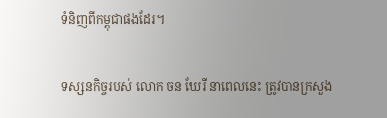ទំនិញពីកម្ពុជាផងដែរ។

ទស្សនកិច្ចរបស់ លោក ចន ឃែរី នាពេលនេះ ត្រូវបានក្រសួង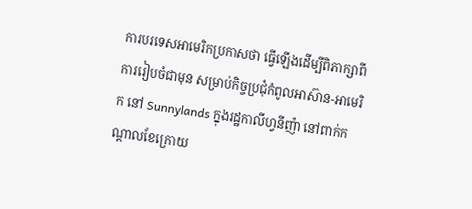ការបរទេសអាមេរិកប្រកាសថា ធ្វើឡើងដើម្បីពិភាក្សាពីការរៀបចំជាមុន សម្រាប់កិច្ចប្រជុំកំពូលអាស៊ាន-អាមេរិក នៅ Sunnylands ក្នុងរដ្ឋកាលីហ្វនីញ៉ា នៅពាក់កណ្តាលខែក្រោយ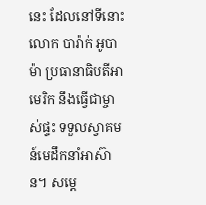នេះ ដែលនៅទីនោះ លោក បារ៉ាក់ អូបាម៉ា ប្រធានាធិបតីអាមេរិក នឹងធ្វើជាម្ចាស់ផ្ទះ ទទួលស្វាគមន៍មេដឹកនាំអាស៊ាន។ សម្តេ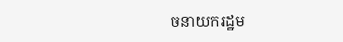ចនាយករដ្ឋម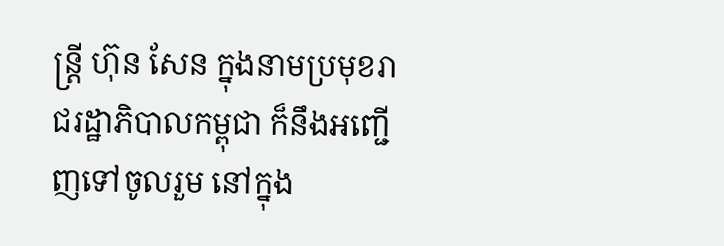ន្រ្តី ហ៊ុន សែន ក្នុងនាមប្រមុខរាជរដ្ឋាភិបាលកម្ពុជា ក៏នឹងអញ្ជើញទៅចូលរួម នៅក្នុង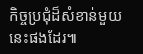កិច្ចប្រជុំដ៏សំខាន់មួយនេះផងដែរ៕